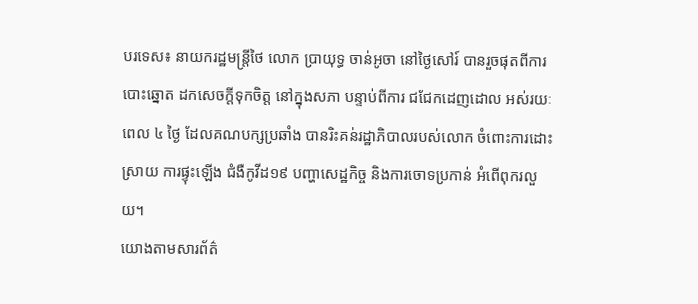បរទេស៖ នាយករដ្ឋមន្រ្តីថៃ លោក ប្រាយុទ្ធ ចាន់អូចា នៅថ្ងៃសៅរ៍ បានរួចផុតពីការបោះឆ្នោត ដកសេចក្តីទុកចិត្ត នៅក្នុងសភា បន្ទាប់ពីការ ជជែកដេញដោល អស់រយៈពេល ៤ ថ្ងៃ ដែលគណបក្សប្រឆាំង បានរិះគន់រដ្ឋាភិបាលរបស់លោក ចំពោះការដោះស្រាយ ការផ្ទុះឡើង ជំងឺកូវីដ១៩ បញ្ហាសេដ្ឋកិច្ច និងការចោទប្រកាន់ អំពើពុករលួយ។
យោងតាមសារព័ត៌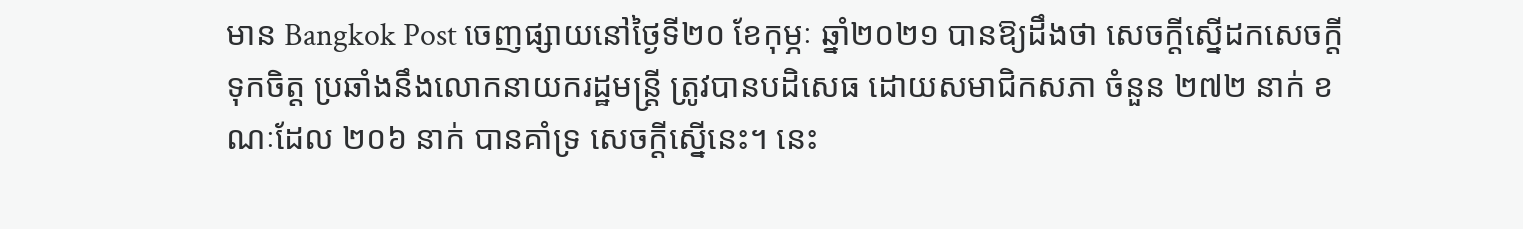មាន Bangkok Post ចេញផ្សាយនៅថ្ងៃទី២០ ខែកុម្ភៈ ឆ្នាំ២០២១ បានឱ្យដឹងថា សេចក្តីស្នើដកសេចក្តីទុកចិត្ត ប្រឆាំងនឹងលោកនាយករដ្ឋមន្រ្តី ត្រូវបានបដិសេធ ដោយសមាជិកសភា ចំនួន ២៧២ នាក់ ខណៈដែល ២០៦ នាក់ បានគាំទ្រ សេចក្តីស្នើនេះ។ នេះ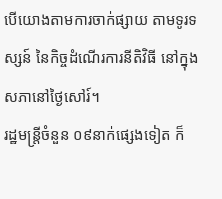បើយោងតាមការចាក់ផ្សាយ តាមទូរទស្សន៍ នៃកិច្ចដំណើរការនីតិវិធី នៅក្នុងសភានៅថ្ងៃសៅរ៍។
រដ្ឋមន្រ្តីចំនួន ០៩នាក់ផ្សេងទៀត ក៏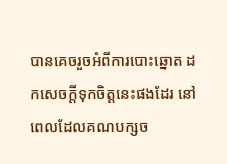បានគេចរួចអំពីការបោះឆ្នោត ដកសេចក្តីទុកចិត្តនេះផងដែរ នៅពេលដែលគណបក្សច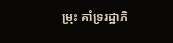ម្រុះ គាំទ្ររដ្ឋាភិ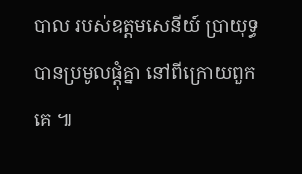បាល របស់ឧត្តមសេនីយ៍ ប្រាយុទ្ធ បានប្រមូលផ្តុំគ្នា នៅពីក្រោយពួកគេ ៕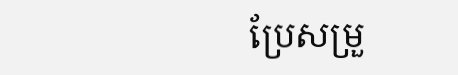ប្រែសម្រួ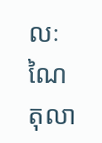លៈ ណៃ តុលា